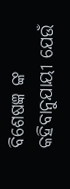ବିଶେଷଜ୍ଞ ଙ୍କ କହିବାନୁଯାୟୀ ଯେଉଁ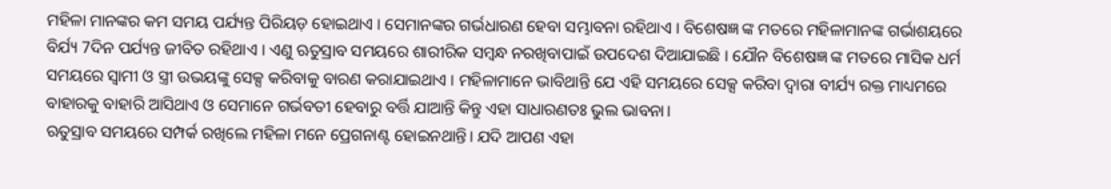ମହିଳା ମାନଙ୍କର କମ ସମୟ ପର୍ଯ୍ୟନ୍ତ ପିରିୟଡ଼ ହୋଇଥାଏ । ସେମାନଙ୍କର ଗର୍ଭଧାରଣ ହେବା ସମ୍ଭାବନା ରହିଥାଏ । ବିଶେଷଜ୍ଞ ଙ୍କ ମତରେ ମହିଳାମାନଙ୍କ ଗର୍ଭାଶୟରେ ବିର୍ଯ୍ୟ 7ଦିନ ପର୍ଯ୍ୟନ୍ତ ଜୀବିତ ରହିଥାଏ । ଏଣୁ ଋତୁସ୍ରାବ ସମୟରେ ଶାରୀରିକ ସମ୍ବନ୍ଧ ନରଖିବାପାଇଁ ଉପଦେଶ ଦିଆଯାଇଛି । ଯୌନ ବିଶେଷଜ୍ଞ ଙ୍କ ମତରେ ମାସିକ ଧର୍ମ ସମୟରେ ସ୍ୱାମୀ ଓ ସ୍ତ୍ରୀ ଉଭୟଙ୍କୁ ସେକ୍ସ କରିବାକୁ ବାରଣ କରାଯାଇଥାଏ । ମହିଳାମାନେ ଭାବିଥାନ୍ତି ଯେ ଏହି ସମୟରେ ସେକ୍ସ କରିବା ଦ୍ୱାରା ବୀର୍ଯ୍ୟ ରକ୍ତ ମାଧ୍ୟମରେ ବାହାରକୁ ବାହାରି ଆସିଥାଏ ଓ ସେମାନେ ଗର୍ଭବତୀ ହେବାରୁ ବର୍ତ୍ତି ଯାଆନ୍ତି କିନ୍ତୁ ଏହା ସାଧାରଣତଃ ଭୁଲ ଭାବନା।
ଋତୁସ୍ରାବ ସମୟରେ ସମ୍ପର୍କ ରଖିଲେ ମହିଳା ମନେ ପ୍ରେଗନାଣ୍ଟ ହୋଇନଥାନ୍ତି। ଯଦି ଆପଣ ଏହା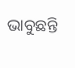ଭାବୁଛନ୍ତି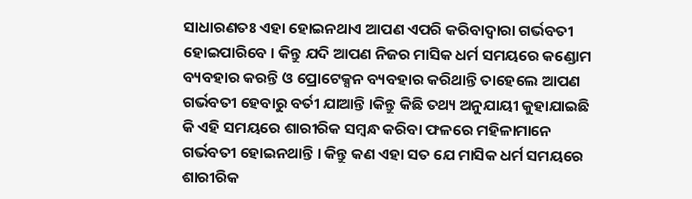ସାଧାରଣତଃ ଏହା ହୋଇନଥାଏ ଆପଣ ଏପରି କରିବାଦ୍ୱାରା ଗର୍ଭବତୀ ହୋଇପାରିବେ । କିନ୍ତୁ ଯଦି ଆପଣ ନିଜର ମାସିକ ଧର୍ମ ସମୟରେ କଣ୍ଡୋମ ବ୍ୟବହାର କରନ୍ତି ଓ ପ୍ରୋଟେକ୍ସନ ବ୍ୟବହାର କରିଥାନ୍ତି ତାହେଲେ ଆପଣ ଗର୍ଭବତୀ ହେବାରୁ ବର୍ତୀ ଯାଆନ୍ତି ।କିନ୍ତୁ କିଛି ତଥ୍ୟ ଅନୁଯାୟୀ କୁହାଯାଇଛି କି ଏହି ସମୟରେ ଶାରୀରିକ ସମ୍ବନ୍ଧ କରିବା ଫଳରେ ମହିଳାମାନେ ଗର୍ଭବତୀ ହୋଇନଥାନ୍ତି । କିନ୍ତୁ କଣ ଏହା ସତ ଯେ ମାସିକ ଧର୍ମ ସମୟରେ ଶାରୀରିକ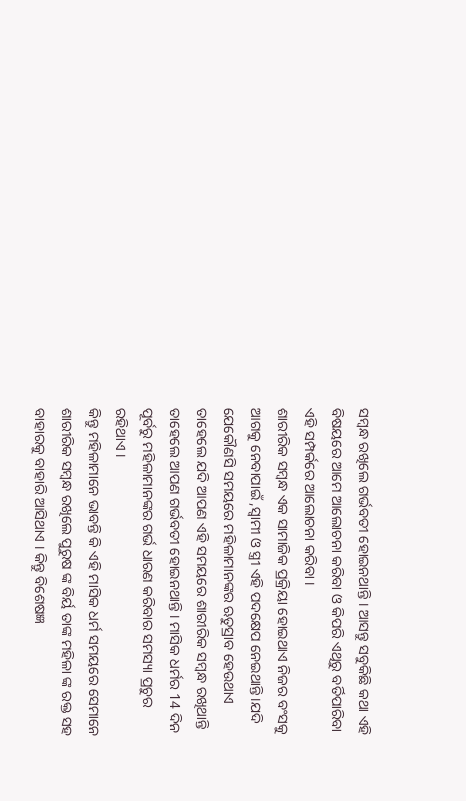ସମ୍ବନ୍ଧ ରଖିଲେ ଗର୍ଭବତୀ ହୋଇନଥାନ୍ତି । ଆସନ୍ତୁ ସବୁକିଛି କଥା ଏହି ବିଷୟରେ ଆମେ ଆଲୋଚନା କରିବା ଓ କିପରି ଏଥିରୁ ବର୍ତିପାରିବା ଏହି ସମ୍ପର୍କରେ ଆଲୋଚନା କରିବା ।
ଶାରୀରିକ ସମ୍ବନ୍ଧ ଏକ ସାମାଜିକ ପ୍ରକ୍ରିୟା ହୋଇଥାଏ ନିଜର ବଂସକୁ ଆଗକୁ ନେବାପାଇଁ ,ସ୍ୱାମୀ ଓ ସ୍ତ୍ରୀ ଏହି ପଦକ୍ଷେପ ନେଇଥାନ୍ତି।ଯଦି ଯେକୌଣସି ସମୟରେ ମହିଳାମାନଙ୍କର ଋତୁସ୍ରାବ ହେଉଥାଏ ତାହେଲେ ଯଦି ଆପଣ ଏହି ସମୟରେ ଶାରୀରିକ ସମ୍ବନ୍ଧ ରଖିଥାନ୍ତି ତାହେଲେ ଆପଣ ଗର୍ଭବତୀ ହୋଇନଥାନ୍ତି । ମାସିକ ଧର୍ମର 14 ଦିନ ପୂର୍ବରୁ ମହିଳାମାନଙ୍କର ଗର୍ଭ ଧାରଣ କରିବାର ସମସ୍ୟା ପ୍ରଚୁର ରହିଥାଏ ।
କିନ୍ତୁ ମହିଳାମାନେ ଭାବନ୍ତି କି ଏହି ମାସିକ ଧର୍ମ ସମୟରେ ସେମାନେ ଶାରୀରିକ ସମ୍ବନ୍ଧ ରଖିଲେ ପୁରୁଷ ଙ୍କ ବିର୍ୟ ତାଙ୍କ ମହିଳା ଙ୍କ ରକ୍ତ ସହ ବାହାରକୁ ବାହାରି ଆସିଥାଏ । କିନ୍ତୁ ବିଶେଷଜ୍ଞ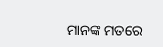ମାନଙ୍କ ମତରେ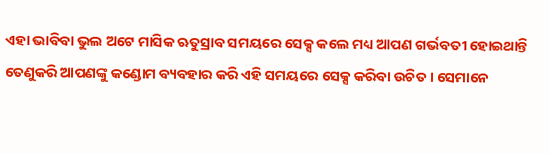ଏହା ଭାବିବା ଭୁଲ ଅଟେ ମାସିକ ଋତୁସ୍ରାବ ସମୟରେ ସେକ୍ସ କଲେ ମଧ୍ୟ ଆପଣ ଗର୍ଭବତୀ ହୋଇଥାନ୍ତି ତେଣୁକରି ଆପଣଙ୍କୁ କଣ୍ଡୋମ ବ୍ୟବହାର କରି ଏହି ସମୟରେ ସେକ୍ସ କରିବା ଉଚିତ । ସେମାନେ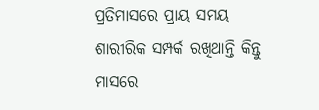ପ୍ରତିମାସରେ ପ୍ରାୟ ସମୟ ଶାରୀରିକ ସମ୍ପର୍କ ରଖିଥାନ୍ତି କିନ୍ତୁ ମାସରେ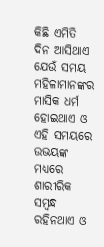କିଛି ଏମିତି ଦିନ ଆସିଥାଏ ଯେଉଁ ସମୟ ମହିଳାମାନଙ୍କର ମାସିକ ଧର୍ମ ହୋଇଥାଏ ଓ ଏହି ସମୟରେ ଉଭୟଙ୍କ ମଧ୍ୟରେ ଶାରୀରିକ ସମ୍ବନ୍ଧ ରହିନଥାଏ ଓ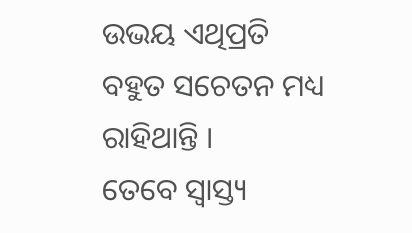ଉଭୟ ଏଥିପ୍ରତି ବହୁତ ସଚେତନ ମଧ୍ୟ ରାହିଥାନ୍ତି ।
ତେବେ ସ୍ୱାସ୍ତ୍ୟ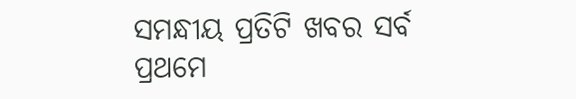ସମନ୍ଧୀୟ ପ୍ରତିଟି ଖବର ସର୍ବ ପ୍ରଥମେ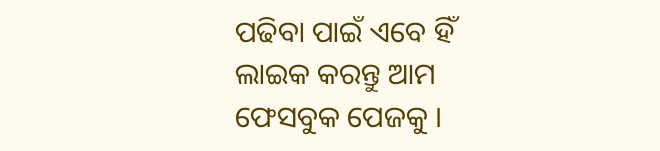ପଢିବା ପାଇଁ ଏବେ ହିଁ ଲାଇକ କରନ୍ତୁ ଆମ ଫେସବୁକ ପେଜକୁ ।